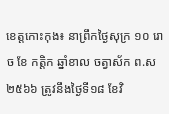ខេត្តកោះកុង៖ នាព្រឹកថ្ងៃសុក្រ ១០ រោច ខែ កត្តិក ឆ្នាំខាល ចត្វាស័ក ព.ស ២៥៦៦ ត្រូវនឹងថ្ងៃទី១៨ ខែវិ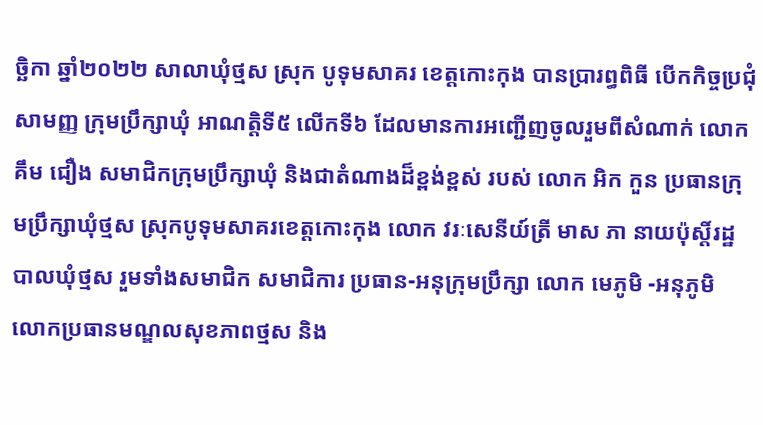ច្ឆិកា ឆ្នាំ២០២២ សាលាឃុំថ្មស ស្រុក បូទុមសាគរ ខេត្តកោះកុង បានប្រារព្ធពិធី បើកកិច្ចប្រជុំសាមញ្ញ ក្រុមប្រឹក្សាឃុំ អាណត្តិទី៥ លើកទី៦ ដែលមានការអញ្ជើញចូលរួមពីសំណាក់ លោក គឹម ជឿង សមាជិកក្រុមប្រឹក្សាឃុំ និងជាតំណាងដ៏ខ្ពង់ខ្ពស់ របស់ លោក អិក កួន ប្រធានក្រុមប្រឹក្សាឃុំថ្មស ស្រុកបូទុមសាគរខេត្តកោះកុង លោក វរៈសេនីយ៍ត្រី មាស ភា នាយប៉ុស្តិ៍រដ្ឋបាលឃុំថ្មស រួមទាំងសមាជិក សមាជិការ ប្រធាន-អនុក្រុមប្រឹក្សា លោក មេភូមិ -អនុភូមិ លោកប្រធានមណ្ឌលសុខភាពថ្មស និង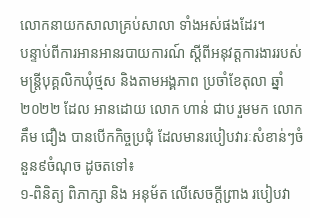លោកនាយកសាលាគ្រប់សាលា ទាំងអស់ផងដែរ។
បន្ទាប់ពីការអានអានរបាយការណ៍ ស្តីពីអនុវត្តការងាររបស់មន្ត្រីបុគ្គលិកឃុំថ្មស និងតាមអង្គភាព ប្រចាំខែតុលា ឆ្នាំ២០២២ ដែល អានដោយ លោក ហាន់ ជាប រួមមក លោក គឹម ជឿង បានបើកកិច្ចប្រជុំ ដែលមានរបៀបវារៈសំខាន់ៗចំនួន៩ចំណុច ដូចតទៅ៖
១-ពិនិត្យ ពិភាក្សា និង អនុម័ត លើសេចក្តីព្រាង របៀបវា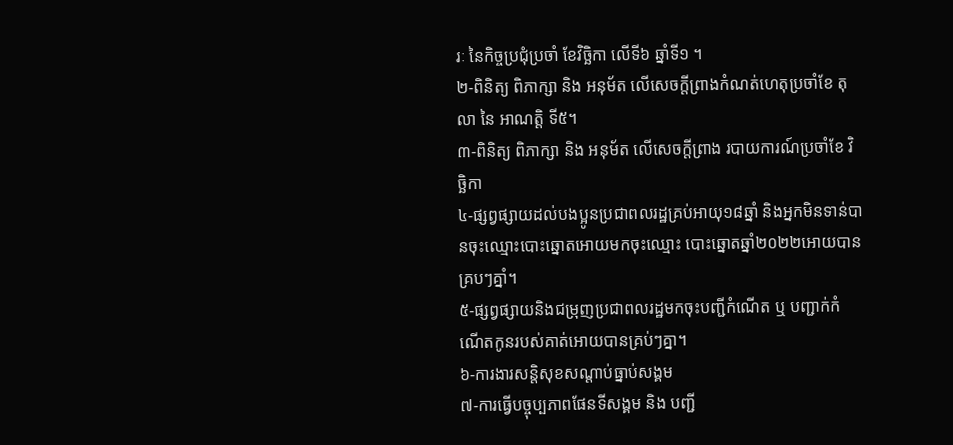រៈ នៃកិច្ចប្រជុំប្រចាំ ខែវិច្ឆិកា លើទី៦ ឆ្នាំទី១ ។
២-ពិនិត្យ ពិភាក្សា និង អនុម័ត លើសេចក្តីព្រាងកំណត់ហេតុប្រចាំខែ តុលា នៃ អាណត្តិ ទី៥។
៣-ពិនិត្យ ពិភាក្សា និង អនុម័ត លើសេចក្តីព្រាង របាយការណ៍ប្រចាំខែ វិច្ឆិកា
៤-ផ្សព្វផ្សាយដល់បងប្អូនប្រជាពលរដ្ឋគ្រប់អាយុ១៨ឆ្នាំ និងអ្នកមិនទាន់បានចុះឈ្មោះបោះឆ្នោតអោយមកចុះឈ្មោះ បោះឆ្នោតឆ្នាំ២០២២អោយបានគ្របៗគ្នាំ។
៥-ផ្សព្វផ្សាយនិងជម្រុញប្រជាពលរដ្ឋមកចុះបញ្ជីកំណើត ឬ បញ្ជាក់កំណើតកូនរបស់គាត់អោយបានគ្រប់ៗគ្នា។
៦-ការងារសន្តិសុខសណ្តាប់ធ្នាប់សង្គម
៧-ការធ្វើបច្ចុប្បភាពផែនទីសង្គម និង បញ្ជី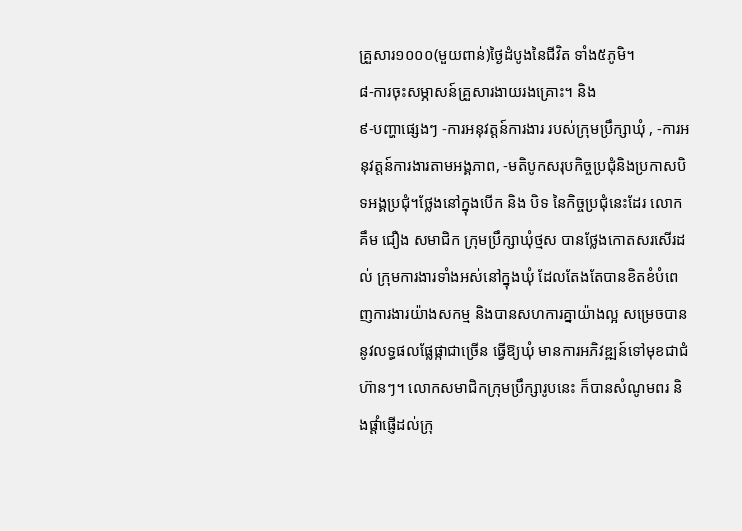គ្រួសារ១០០០(មួយពាន់)ថ្ងៃដំបូងនៃជីវិត ទាំង៥ភូមិ។
៨-ការចុះសម្ភាសន៍គ្រួសារងាយរងគ្រោះ។ និង
៩-បញ្ហាផ្សេងៗ -ការអនុវត្តន៍ការងារ របស់ក្រុមប្រឹក្សាឃុំ , -ការអនុវត្តន៍ការងារតាមអង្គភាព, -មតិបូកសរុបកិច្ចប្រជុំនិងប្រកាសបិទអង្គប្រជុំ។ថ្លែងនៅក្នុងបើក និង បិទ នៃកិច្ចប្រជុំនេះដែរ លោក គឹម ជឿង សមាជិក ក្រុមប្រឹក្សាឃុំថ្មស បានថ្លែងកោតសរសើរដល់ ក្រុមការងារទាំងអស់នៅក្នុងឃុំ ដែលតែងតែបានខិតខំបំពេញការងារយ៉ាងសកម្ម និងបានសហការគ្នាយ៉ាងល្អ សម្រេចបាននូវលទ្ធផលផ្លែផ្កាជាច្រើន ធ្វើឱ្យឃុំ មានការអភិវឌ្ឍន៍ទៅមុខជាជំហ៊ានៗ។ លោកសមាជិកក្រុមប្រឹក្សារូបនេះ ក៏បានសំណូមពរ និងផ្ដាំផ្ញើដល់ក្រុ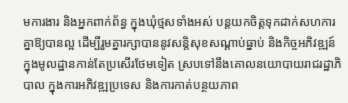មការងារ និងអ្នកពាក់ព័ន្ធ ក្នុងឃុំថ្មសទាំងអស់ បន្តយកចិត្តទុកដាក់សហការគ្នាឱ្យបានល្អ ដើម្បីរួមគ្នារក្សាបាននូវសន្តិសុខសណ្ដាប់ធ្នាប់ និងកិច្ចអភិវឌ្ឍន៍ក្នុងមូលដ្ឋានកាន់តែប្រសើរថែមទៀត ស្របទៅនឹងគោលនយោបាយរាជរដ្ឋាភិបាល ក្នុងការអភិវឌ្ឍប្រទេស និងការកាត់បន្ថយភាព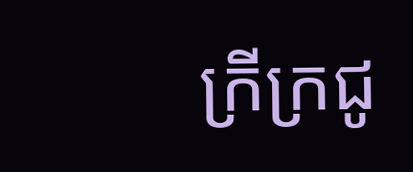ក្រីក្រជូ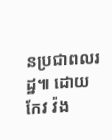នប្រជាពលរដ្ឋ៕ ដោយ កែវ វ៉ង